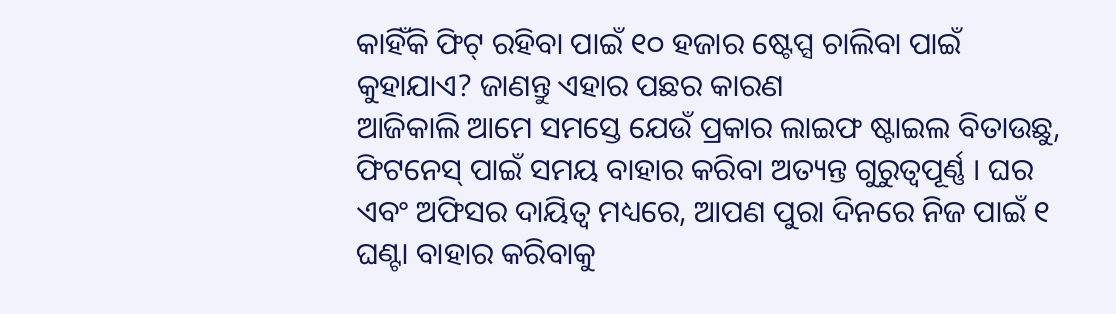କାହିଁକି ଫିଟ୍ ରହିବା ପାଇଁ ୧୦ ହଜାର ଷ୍ଟେପ୍ସ ଚାଲିବା ପାଇଁ କୁହାଯାଏ? ଜାଣନ୍ତୁ ଏହାର ପଛର କାରଣ
ଆଜିକାଲି ଆମେ ସମସ୍ତେ ଯେଉଁ ପ୍ରକାର ଲାଇଫ ଷ୍ଟାଇଲ ବିତାଉଛୁ, ଫିଟନେସ୍ ପାଇଁ ସମୟ ବାହାର କରିବା ଅତ୍ୟନ୍ତ ଗୁରୁତ୍ୱପୂର୍ଣ୍ଣ । ଘର ଏବଂ ଅଫିସର ଦାୟିତ୍ୱ ମଧ୍ୟରେ, ଆପଣ ପୁରା ଦିନରେ ନିଜ ପାଇଁ ୧ ଘଣ୍ଟା ବାହାର କରିବାକୁ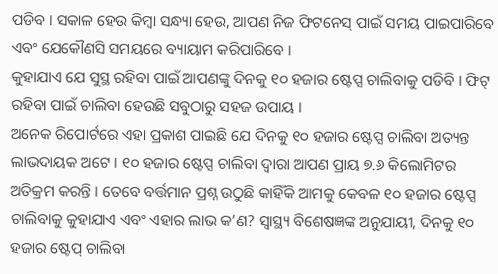ପଡିବ । ସକାଳ ହେଉ କିମ୍ବା ସନ୍ଧ୍ୟା ହେଉ, ଆପଣ ନିଜ ଫିଟନେସ୍ ପାଇଁ ସମୟ ପାଇପାରିବେ ଏବଂ ଯେକୌଣସି ସମୟରେ ବ୍ୟାୟାମ କରିପାରିବେ ।
କୁହାଯାଏ ଯେ ସୁସ୍ଥ ରହିବା ପାଇଁ ଆପଣଙ୍କୁ ଦିନକୁ ୧୦ ହଜାର ଷ୍ଟେପ୍ସ ଚାଲିବାକୁ ପଡିବି । ଫିଟ୍ ରହିବା ପାଇଁ ଚାଲିବା ହେଉଛି ସବୁଠାରୁ ସହଜ ଉପାୟ ।
ଅନେକ ରିପୋର୍ଟରେ ଏହା ପ୍ରକାଶ ପାଇଛି ଯେ ଦିନକୁ ୧୦ ହଜାର ଷ୍ଟେପ୍ସ ଚାଲିବା ଅତ୍ୟନ୍ତ ଲାଭଦାୟକ ଅଟେ । ୧୦ ହଜାର ଷ୍ଟେପ୍ସ ଚାଲିବା ଦ୍ୱାରା ଆପଣ ପ୍ରାୟ ୭.୬ କିଲୋମିଟର ଅତିକ୍ରମ କରନ୍ତି । ତେବେ ବର୍ତ୍ତମାନ ପ୍ରଶ୍ନ ଉଠୁଛି କାହିଁକି ଆମକୁ କେବଳ ୧୦ ହଜାର ଷ୍ଟେପ୍ସ ଚାଲିବାକୁ କୁହାଯାଏ ଏବଂ ଏହାର ଲାଭ କ’ଣ? ସ୍ୱାସ୍ଥ୍ୟ ବିଶେଷଜ୍ଞଙ୍କ ଅନୁଯାୟୀ, ଦିନକୁ ୧୦ ହଜାର ଷ୍ଟେପ୍ ଚାଲିବା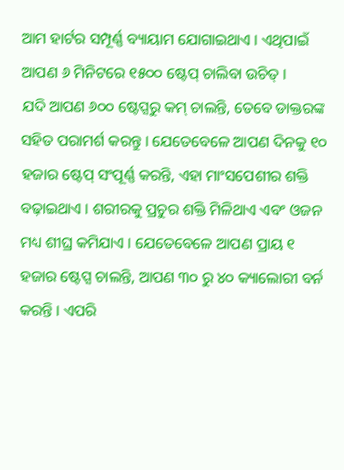ଆମ ହାର୍ଟର ସମ୍ପୂର୍ଣ୍ଣ ବ୍ୟାୟାମ ଯୋଗାଇଥାଏ । ଏଥିପାଇଁ ଆପଣ ୬ ମିନିଟରେ ୧୫୦୦ ଷ୍ଟେପ୍ ଚାଲିବା ଉଚିତ୍ ।
ଯଦି ଆପଣ ୬୦୦ ଷ୍ଟେପ୍ସରୁ କମ୍ ଚାଲନ୍ତି, ତେବେ ଡାକ୍ତରଙ୍କ ସହିତ ପରାମର୍ଶ କରନ୍ତୁ । ଯେତେବେଳେ ଆପଣ ଦିନକୁ ୧୦ ହଜାର ଷ୍ଟେପ୍ ସଂପୂର୍ଣ୍ଣ କରନ୍ତି, ଏହା ମାଂସପେଶୀର ଶକ୍ତି ବଢ଼ାଇଥାଏ । ଶରୀରକୁ ପ୍ରଚୁର ଶକ୍ତି ମିଳିଥାଏ ଏବଂ ଓଜନ ମଧ୍ୟ ଶୀଘ୍ର କମିଯାଏ । ଯେତେବେଳେ ଆପଣ ପ୍ରାୟ ୧ ହଜାର ଷ୍ଟେପ୍ସ ଚାଲନ୍ତି, ଆପଣ ୩୦ ରୁ ୪୦ କ୍ୟାଲୋରୀ ବର୍ନ କରନ୍ତି । ଏପରି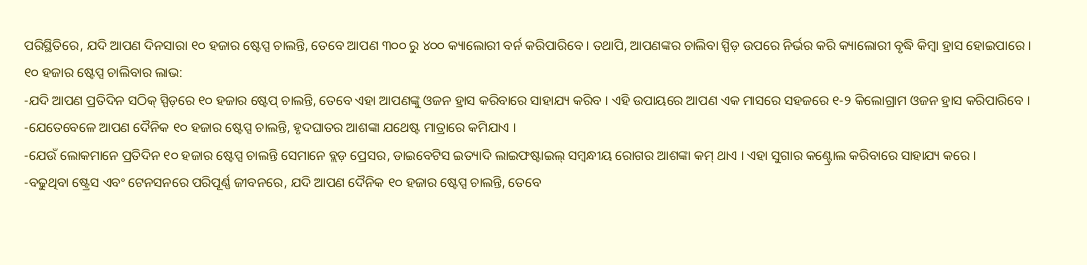ପରିସ୍ଥିତିରେ, ଯଦି ଆପଣ ଦିନସାରା ୧୦ ହଜାର ଷ୍ଟେପ୍ସ ଚାଲନ୍ତି, ତେବେ ଆପଣ ୩୦୦ ରୁ ୪୦୦ କ୍ୟାଲୋରୀ ବର୍ନ କରିପାରିବେ । ତଥାପି, ଆପଣଙ୍କର ଚାଲିବା ସ୍ପିଡ଼ ଉପରେ ନିର୍ଭର କରି କ୍ୟାଲୋରୀ ବୃଦ୍ଧି କିମ୍ବା ହ୍ରାସ ହୋଇପାରେ ।
୧୦ ହଜାର ଷ୍ଟେପ୍ସ ଚାଲିବାର ଲାଭ:
-ଯଦି ଆପଣ ପ୍ରତିଦିନ ସଠିକ୍ ସ୍ପିଡ଼ରେ ୧୦ ହଜାର ଷ୍ଟେପ୍ ଚାଲନ୍ତି, ତେବେ ଏହା ଆପଣଙ୍କୁ ଓଜନ ହ୍ରାସ କରିବାରେ ସାହାଯ୍ୟ କରିବ । ଏହି ଉପାୟରେ ଆପଣ ଏକ ମାସରେ ସହଜରେ ୧-୨ କିଲୋଗ୍ରାମ ଓଜନ ହ୍ରାସ କରିପାରିବେ ।
-ଯେତେବେଳେ ଆପଣ ଦୈନିକ ୧୦ ହଜାର ଷ୍ଟେପ୍ସ ଚାଲନ୍ତି, ହୃଦଘାତର ଆଶଙ୍କା ଯଥେଷ୍ଟ ମାତ୍ରାରେ କମିଯାଏ ।
-ଯେଉଁ ଲୋକମାନେ ପ୍ରତିଦିନ ୧୦ ହଜାର ଷ୍ଟେପ୍ସ ଚାଲନ୍ତି ସେମାନେ ବ୍ଲଡ଼ ପ୍ରେସର, ଡାଇବେଟିସ ଇତ୍ୟାଦି ଲାଇଫଷ୍ଟାଇଲ୍ ସମ୍ବନ୍ଧୀୟ ରୋଗର ଆଶଙ୍କା କମ୍ ଥାଏ । ଏହା ସୁଗାର କଣ୍ଟ୍ରୋଲ କରିବାରେ ସାହାଯ୍ୟ କରେ ।
-ବଢୁଥିବା ଷ୍ଟ୍ରେସ ଏବଂ ଟେନସନରେ ପରିପୂର୍ଣ୍ଣ ଜୀବନରେ, ଯଦି ଆପଣ ଦୈନିକ ୧୦ ହଜାର ଷ୍ଟେପ୍ସ ଚାଲନ୍ତି, ତେବେ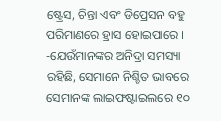ଷ୍ଟ୍ରେସ, ଚିନ୍ତା ଏବଂ ଡିପ୍ରେସନ ବହୁ ପରିମାଣରେ ହ୍ରାସ ହୋଇପାରେ ।
-ଯେଉଁମାନଙ୍କର ଅନିଦ୍ରା ସମସ୍ୟା ରହିଛି, ସେମାନେ ନିଶ୍ଚିତ ଭାବରେ ସେମାନଙ୍କ ଲାଇଫଷ୍ଟାଇଲରେ ୧୦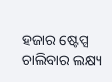ହଜାର ଷ୍ଟେପ୍ସ ଚାଲିବାର ଲକ୍ଷ୍ୟ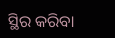ସ୍ଥିର କରିବା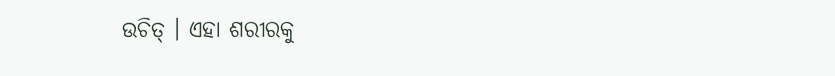ଉଚିତ୍ । ଏହା ଶରୀରକୁ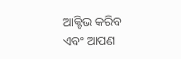ଆକ୍ଟିଭ କରିବ ଏବଂ ଆପଣ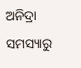ଅନିଦ୍ରା ସମସ୍ୟାରୁ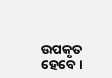ଉପକୃତ ହେବେ ।